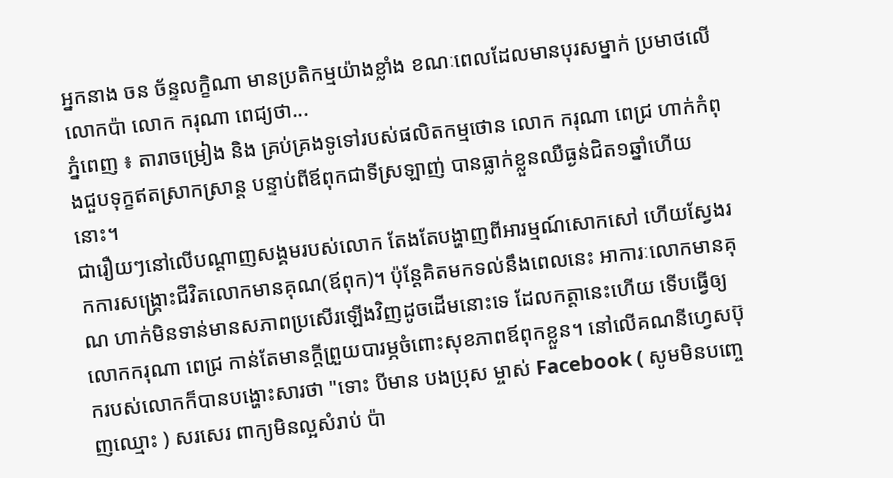អ្នកនាង ចន ច័ន្ទលក្ខិណា មានប្រតិកម្មយ៉ាងខ្លាំង ខណៈពេលដែលមានបុរសម្នាក់ ប្រមាថលើលោកប៉ា លោក ករុណា ពេជ្យថា...
ភ្នំពេញ ៖ តារាចម្រៀង និង គ្រប់គ្រងទូទៅរបស់ផលិតកម្មថោន លោក ករុណា ពេជ្រ ហាក់កំពុងជួបទុក្ខឥតស្រាកស្រាន្ត បន្ទាប់ពីឪពុកជាទីស្រឡាញ់ បានធ្លាក់ខ្លួនឈឺធ្ងន់ជិត១ឆ្នាំហើយនោះ។
ជារឿយៗនៅលើបណ្តាញសង្គមរបស់លោក តែងតែបង្ហាញពីអារម្មណ៍សោកសៅ ហើយស្វែងរកការសង្រ្គោះជីវិតលោកមានគុណ(ឪពុក)។ ប៉ុន្តែគិតមកទល់នឹងពេលនេះ អាការៈលោកមានគុណ ហាក់មិនទាន់មានសភាពប្រសើរឡើងវិញដូចដើមនោះទេ ដែលកត្តានេះហើយ ទើបធ្វើឲ្យលោកករុណា ពេជ្រ កាន់តែមានក្តីព្រួយបារម្ភចំពោះសុខភាពឪពុកខ្លួន។ នៅលើគណនីហ្វេសប៊ុករបស់លោកក៏បានបង្ហោះសារថា "ទោះ បីមាន បងប្រុស ម្ចាស់ Facebook ( សូមមិនបញ្ចេញឈ្មោះ ) សរសេរ ពាក្យមិនល្អសំរាប់ ប៉ា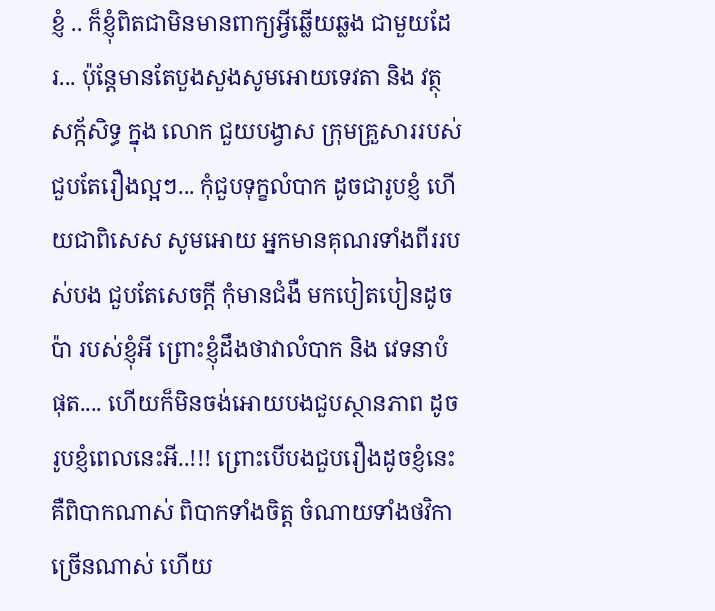ខ្ញំ .. ក៏ខ្ញុំពិតជាមិនមានពាក្យអ្វីឆ្លើយឆ្លង ជាមួយដែរ... ប៉ុន្តែមានតែបួងសួងសូមអោយទេវតា និង វត្ថុសក្ក័សិទ្ធ ក្នុង លោក ជួយបង្វាស ក្រុមគ្រួសាររបស់ជួបតែរឿងល្អៗ... កុំជួបទុក្ខលំបាក ដូចជារូបខ្ញំ ហើយជាពិសេស សូមអោយ អ្នកមានគុណរទាំងពីររបស់បង ជួបតែសេចក្តី កុំមានជំងឺ មកបៀតបៀនដូចប៉ា របស់ខ្ញុំអី ព្រោះខ្ញុំដឹងថាវាលំបាក និង វេទនាបំផុត.... ហើយក៏មិនចង់អោយបងជួបស្ថានភាព ដូចរូបខ្ញំពេលនេះអី..!!! ព្រោះបើបងជួបរឿងដូចខ្ញំនេះគឺពិបាកណាស់ ពិបាកទាំងចិត្ត ចំណាយទាំងថវិកា ច្រើនណាស់ ហើយ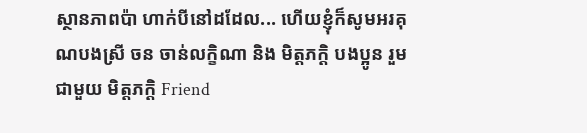ស្ថានភាពប៉ា ហាក់បីនៅដដែល... ហើយខ្ញុំក៏សូមអរគុណបងស្រី ចន ចាន់លក្ខិណា និង មិត្តភក្តិ បងប្អូន រួមជាមួយ មិត្តភក្តិ Friend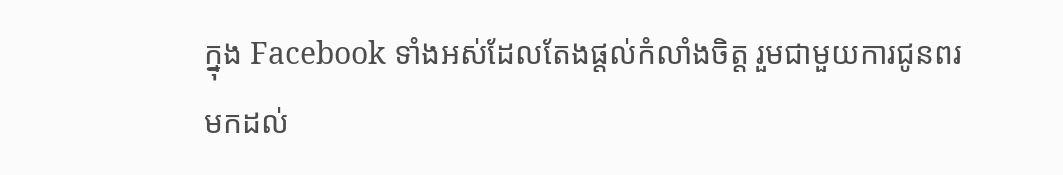ក្នុង Facebook ទាំងអស់ដែលតែងផ្តល់កំលាំងចិត្ត រួមជាមួយការជូនពរ មកដល់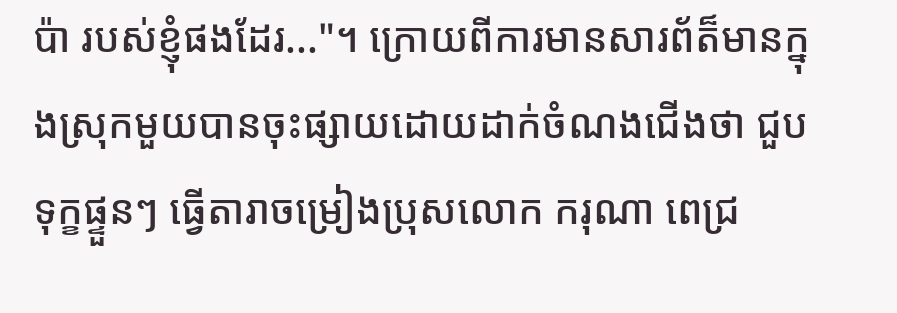ប៉ា របស់ខ្ញុំផងដែរ..."។ ក្រោយពីការមានសារព័ត៏មានក្នុងស្រុកមួយបានចុះផ្សាយដោយដាក់ចំណងជើងថា ជួបទុក្ខផ្ទួនៗ ធ្វើតារាចម្រៀងប្រុសលោក ករុណា ពេជ្រ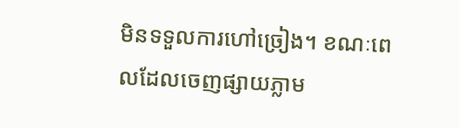មិនទទួលការហៅច្រៀង។ ខណៈពេលដែលចេញផ្សាយភ្លាម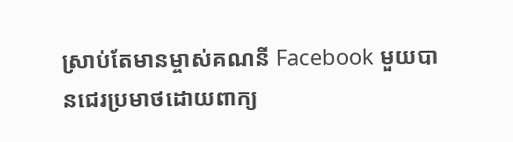ស្រាប់តែមានម្ចាស់គណនី Facebook មួយបានជេរប្រមាថដោយពាក្យ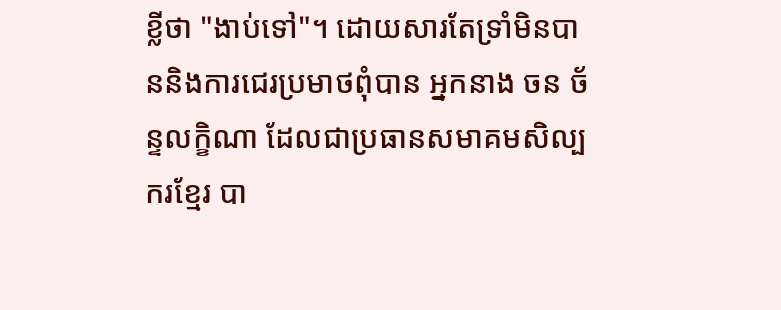ខ្លីថា "ងាប់ទៅ"។ ដោយសារតែទ្រាំមិនបាននិងការជេរប្រមាថពុំបាន អ្នកនាង ចន ច័ន្ទលក្ខិណា ដែលជាប្រធានសមាគមសិល្បករខ្មែរ បា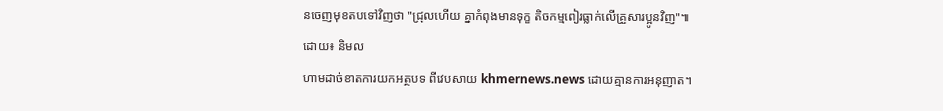នចេញមុខតបទៅវិញថា "ជ្រុលហើយ គ្នាកំពុងមានទុក្ខ តិចកម្មពៀរធ្លាក់លើគ្រួសារប្អូនវិញ"៕ ដោយ៖ និមល
ហាមដាច់ខាតការយកអត្ថបទ ពីវេបសាយ khmernews.news ដោយគ្មានការអនុញាត។